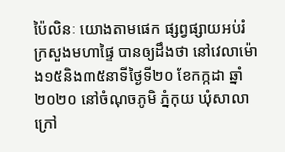ប៉ៃលិនៈ យោងតាមផេក ផ្សព្វផ្សាយអប់រំ ក្រសួងមហាផ្ទៃ បានឲ្យដឹងថា នៅវេលាម៉ោង១៥និង៣៥នាទីថ្ងៃទី២០ ខែកក្កដា ឆ្នាំ២០២០ នៅចំណុចភូមិ ភ្នំកុយ ឃុំសាលាក្រៅ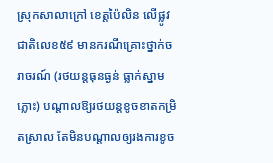ស្រុកសាលាក្រៅ ខេត្តប៉ៃលិន លើផ្លូវជាតិលេខ៥៩ មានករណីគ្រោះថ្នាក់ចរាចរណ៍ (រថយន្តធុនធ្ងន់ ធ្លាក់ស្នាមភ្លោះ) បណ្ដាលឱ្យរថយន្តខូចខាតកម្រិតស្រាល តែមិនបណ្តាលឲ្យរងការខូច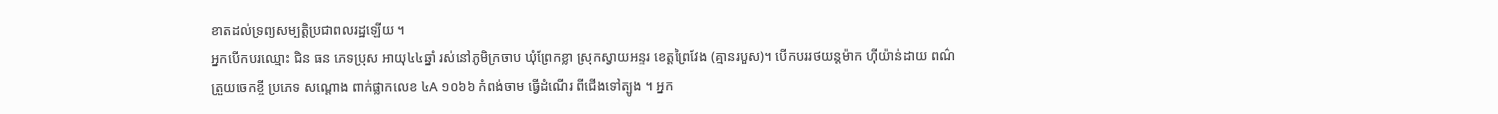ខាតដល់ទ្រព្យសម្បត្តិប្រជាពលរដ្ឋឡើយ ។
អ្នកបើកបរឈ្មោះ ជិន ធន ភេទប្រុស អាយុ៤៤ឆ្នាំ រស់នៅភូមិក្រចាប ឃុំព្រែកខ្លា ស្រុកស្វាយអន្ទរ ខេត្តព្រៃវែង (គ្មានរបួស)។ បើកបររថយន្តម៉ាក ហ៊ីយ៉ាន់ដាយ ពណ៌ ត្រួយចេកខ្ចី ប្រភេទ សណ្តោង ពាក់ផ្លាកលេខ ៤A ១០៦៦ កំពង់ចាម ធ្វើដំណើរ ពីជើងទៅត្បូង ។ អ្នក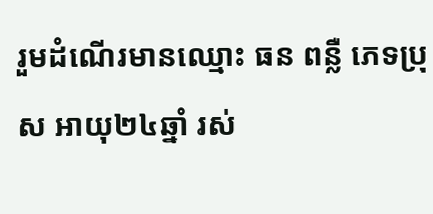រួមដំណើរមានឈ្មោះ ធន ពន្លឺ ភេទប្រុស អាយុ២៤ឆ្នាំ រស់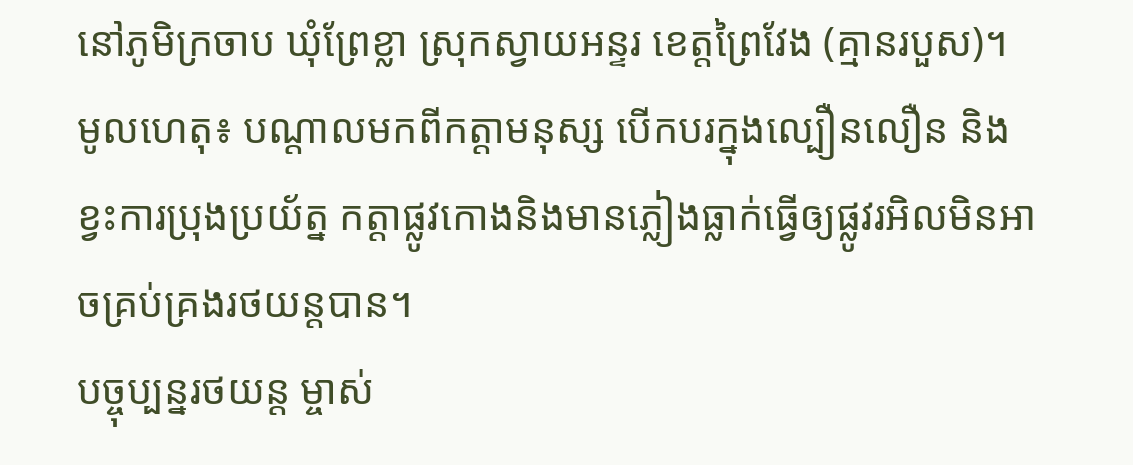នៅភូមិក្រចាប ឃុំព្រែខ្លា ស្រុកស្វាយអន្ទរ ខេត្តព្រៃវែង (គ្មានរបួស)។
មូលហេតុ៖ បណ្តាលមកពីកត្តាមនុស្ស បើកបរក្នុងល្បឿនលឿន និង ខ្វះការប្រុងប្រយ័ត្ន កត្តាផ្លូវកោងនិងមានភ្លៀងធ្លាក់ធ្វើឲ្យផ្លូវរអិលមិនអាចគ្រប់គ្រងរថយន្តបាន។
បច្ចុប្បន្នរថយន្ត ម្ចាស់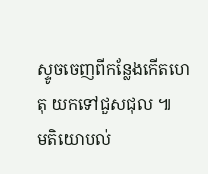ស្ទូចចេញពីកន្លែងកើតហេតុ យកទៅជួសជុល ៕
មតិយោបល់